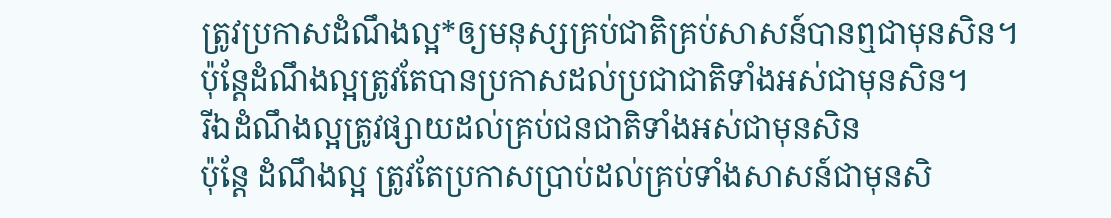ត្រូវប្រកាសដំណឹងល្អ*ឲ្យមនុស្សគ្រប់ជាតិគ្រប់សាសន៍បានឮជាមុនសិន។
ប៉ុន្តែដំណឹងល្អត្រូវតែបានប្រកាសដល់ប្រជាជាតិទាំងអស់ជាមុនសិន។
រីឯដំណឹងល្អត្រូវផ្សាយដល់គ្រប់ជនជាតិទាំងអស់ជាមុនសិន
ប៉ុន្តែ ដំណឹងល្អ ត្រូវតែប្រកាសប្រាប់ដល់គ្រប់ទាំងសាសន៍ជាមុនសិ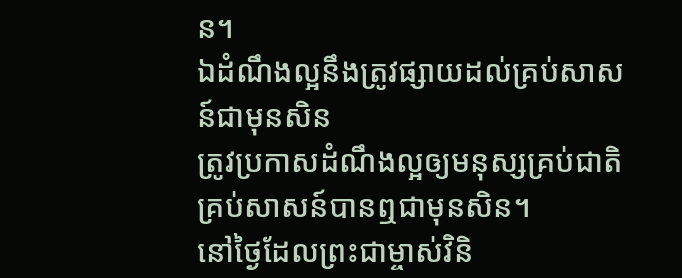ន។
ឯដំណឹងល្អនឹងត្រូវផ្សាយដល់គ្រប់សាសន៍ជាមុនសិន
ត្រូវប្រកាសដំណឹងល្អឲ្យមនុស្សគ្រប់ជាតិគ្រប់សាសន៍បានឮជាមុនសិន។
នៅថ្ងៃដែលព្រះជាម្ចាស់វិនិ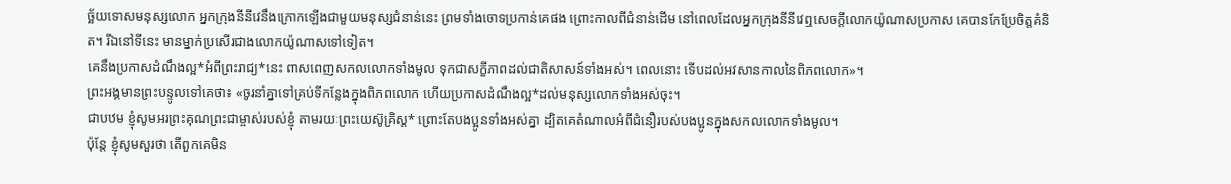ច្ឆ័យទោសមនុស្សលោក អ្នកក្រុងនីនីវេនឹងក្រោកឡើងជាមួយមនុស្សជំនាន់នេះ ព្រមទាំងចោទប្រកាន់គេផង ព្រោះកាលពីជំនាន់ដើម នៅពេលដែលអ្នកក្រុងនីនីវេឮសេចក្ដីលោកយ៉ូណាសប្រកាស គេបានកែប្រែចិត្តគំនិត។ រីឯនៅទីនេះ មានម្នាក់ប្រសើរជាងលោកយ៉ូណាសទៅទៀត។
គេនឹងប្រកាសដំណឹងល្អ*អំពីព្រះរាជ្យ*នេះ ពាសពេញសកលលោកទាំងមូល ទុកជាសក្ខីភាពដល់ជាតិសាសន៍ទាំងអស់។ ពេលនោះ ទើបដល់អវសានកាលនៃពិភពលោក»។
ព្រះអង្គមានព្រះបន្ទូលទៅគេថា៖ «ចូរនាំគ្នាទៅគ្រប់ទីកន្លែងក្នុងពិភពលោក ហើយប្រកាសដំណឹងល្អ*ដល់មនុស្សលោកទាំងអស់ចុះ។
ជាបឋម ខ្ញុំសូមអរព្រះគុណព្រះជាម្ចាស់របស់ខ្ញុំ តាមរយៈព្រះយេស៊ូគ្រិស្ត* ព្រោះតែបងប្អូនទាំងអស់គ្នា ដ្បិតគេតំណាលអំពីជំនឿរបស់បងប្អូនក្នុងសកលលោកទាំងមូល។
ប៉ុន្តែ ខ្ញុំសូមសួរថា តើពួកគេមិន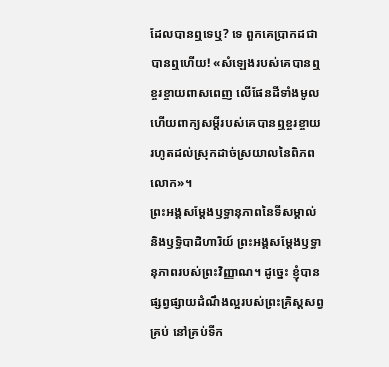ដែលបានឮទេឬ? ទេ ពួកគេប្រាកដជាបានឮហើយ! «សំឡេងរបស់គេបានឮខ្ចរខ្ចាយពាសពេញ លើផែនដីទាំងមូល ហើយពាក្យសម្ដីរបស់គេបានឮខ្ចរខ្ចាយ រហូតដល់ស្រុកដាច់ស្រយាលនៃពិភពលោក»។
ព្រះអង្គសម្តែងឫទ្ធានុភាពនៃទីសម្គាល់ និងឫទ្ធិបាដិហារិយ៍ ព្រះអង្គសម្តែងឫទ្ធានុភាពរបស់ព្រះវិញ្ញាណ។ ដូច្នេះ ខ្ញុំបានផ្សព្វផ្សាយដំណឹងល្អរបស់ព្រះគ្រិស្តសព្វគ្រប់ នៅគ្រប់ទីក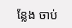ន្លែង ចាប់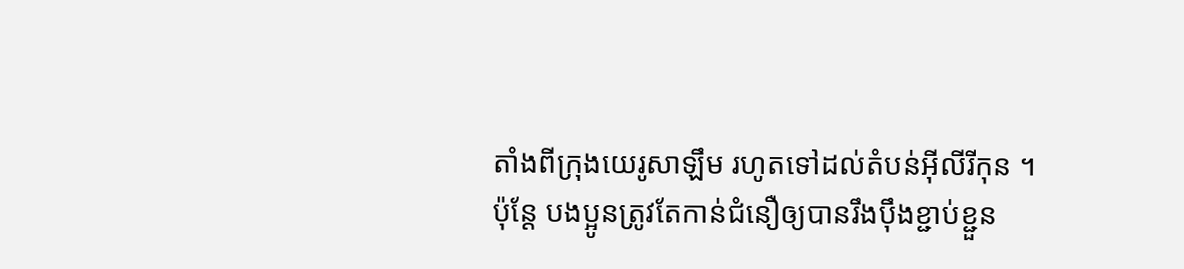តាំងពីក្រុងយេរូសាឡឹម រហូតទៅដល់តំបន់អ៊ីលីរីកុន ។
ប៉ុន្តែ បងប្អូនត្រូវតែកាន់ជំនឿឲ្យបានរឹងប៉ឹងខ្ជាប់ខ្ជួន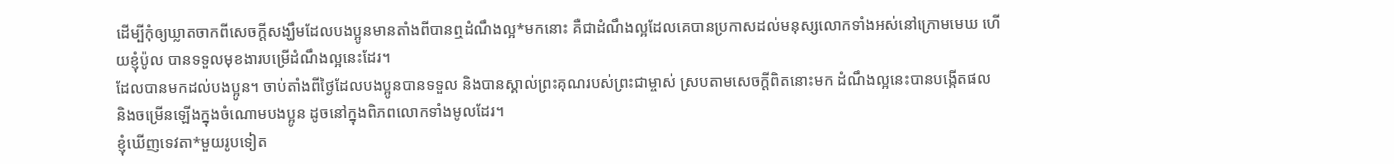ដើម្បីកុំឲ្យឃ្លាតចាកពីសេចក្ដីសង្ឃឹមដែលបងប្អូនមានតាំងពីបានឮដំណឹងល្អ*មកនោះ គឺជាដំណឹងល្អដែលគេបានប្រកាសដល់មនុស្សលោកទាំងអស់នៅក្រោមមេឃ ហើយខ្ញុំប៉ូល បានទទួលមុខងារបម្រើដំណឹងល្អនេះដែរ។
ដែលបានមកដល់បងប្អូន។ ចាប់តាំងពីថ្ងៃដែលបងប្អូនបានទទួល និងបានស្គាល់ព្រះគុណរបស់ព្រះជាម្ចាស់ ស្របតាមសេចក្ដីពិតនោះមក ដំណឹងល្អនេះបានបង្កើតផល និងចម្រើនឡើងក្នុងចំណោមបងប្អូន ដូចនៅក្នុងពិភពលោកទាំងមូលដែរ។
ខ្ញុំឃើញទេវតា*មួយរូបទៀត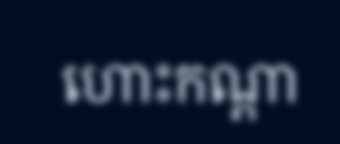ហោះកណ្ដា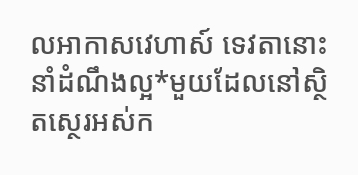លអាកាសវេហាស៍ ទេវតានោះនាំដំណឹងល្អ*មួយដែលនៅស្ថិតស្ថេរអស់ក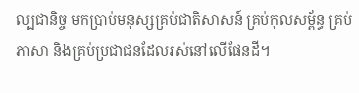ល្បជានិច្ច មកប្រាប់មនុស្សគ្រប់ជាតិសាសន៍ គ្រប់កុលសម្ព័ន្ធ គ្រប់ភាសា និងគ្រប់ប្រជាជនដែលរស់នៅលើផែនដី។